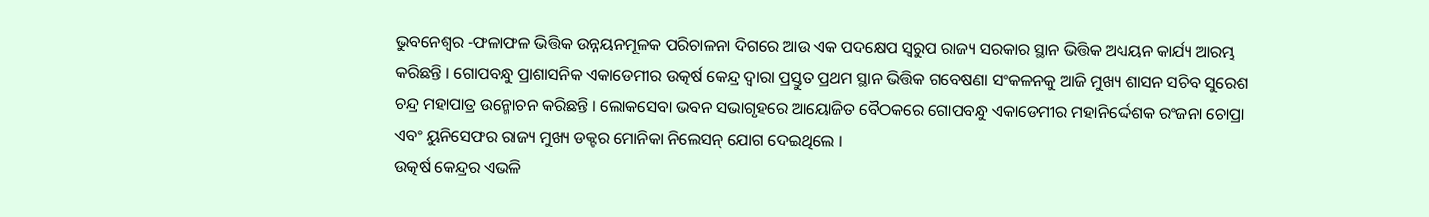ଭୁବନେଶ୍ୱର -ଫଳାଫଳ ଭିତ୍ତିକ ଉନ୍ନୟନମୂଳକ ପରିଚାଳନା ଦିଗରେ ଆଉ ଏକ ପଦକ୍ଷେପ ସ୍ୱରୁପ ରାଜ୍ୟ ସରକାର ସ୍ଥାନ ଭିତ୍ତିକ ଅଧ୍ୟୟନ କାର୍ଯ୍ୟ ଆରମ୍ଭ କରିଛନ୍ତି । ଗୋପବନ୍ଧୁ ପ୍ରାଶାସନିକ ଏକାଡେମୀର ଉତ୍କର୍ଷ କେନ୍ଦ୍ର ଦ୍ୱାରା ପ୍ରସ୍ତୁତ ପ୍ରଥମ ସ୍ଥାନ ଭିତ୍ତିକ ଗବେଷଣା ସଂକଳନକୁ ଆଜି ମୁଖ୍ୟ ଶାସନ ସଚିବ ସୁରେଶ ଚନ୍ଦ୍ର ମହାପାତ୍ର ଉନ୍ମୋଚନ କରିଛନ୍ତି । ଲୋକସେବା ଭବନ ସଭାଗୃହରେ ଆୟୋଜିତ ବୈଠକରେ ଗୋପବନ୍ଧୁ ଏକାଡେମୀର ମହାନିର୍ଦ୍ଦେଶକ ରଂଜନା ଚୋପ୍ରା ଏବଂ ୟୁନିସେଫର ରାଜ୍ୟ ମୁଖ୍ୟ ଡକ୍ଟର ମୋନିକା ନିଲେସନ୍ ଯୋଗ ଦେଇଥିଲେ ।
ଉତ୍କର୍ଷ କେନ୍ଦ୍ରର ଏଭଳି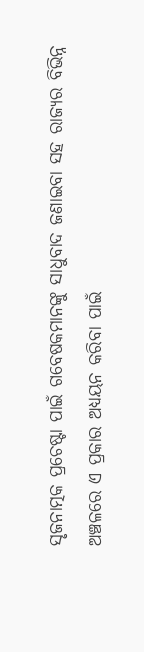ସୃଜନାତ୍ମକ ପ୍ରଚେଷ୍ଟା ପାଇଁ ଗବେଷକମାନଙ୍କୁ ସାଧୁବାଦ ଜଣାଇବା ସହ ରାଜ୍ୟର ବିଭିନ୍ନ ଅଞ୍ଚଳରେ ଏ ପ୍ରକାର ଅଧ୍ୟୟନ କରିବା ପାଇଁ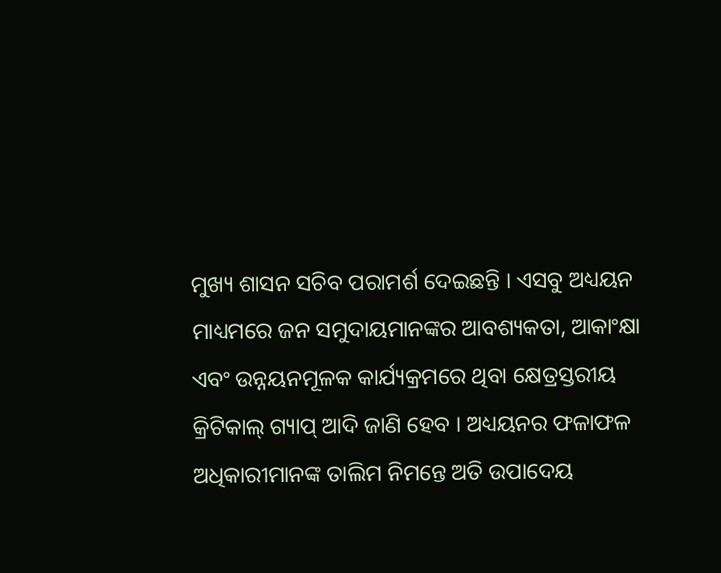ମୁଖ୍ୟ ଶାସନ ସଚିବ ପରାମର୍ଶ ଦେଇଛନ୍ତି । ଏସବୁ ଅଧ୍ୟୟନ ମାଧ୍ୟମରେ ଜନ ସମୁଦାୟମାନଙ୍କର ଆବଶ୍ୟକତା, ଆକାଂକ୍ଷା ଏବଂ ଉନ୍ନୟନମୂଳକ କାର୍ଯ୍ୟକ୍ରମରେ ଥିବା କ୍ଷେତ୍ରସ୍ତରୀୟ କ୍ରିଟିକାଲ୍ ଗ୍ୟାପ୍ ଆଦି ଜାଣି ହେବ । ଅଧ୍ୟୟନର ଫଳାଫଳ ଅଧିକାରୀମାନଙ୍କ ତାଲିମ ନିମନ୍ତେ ଅତି ଉପାଦେୟ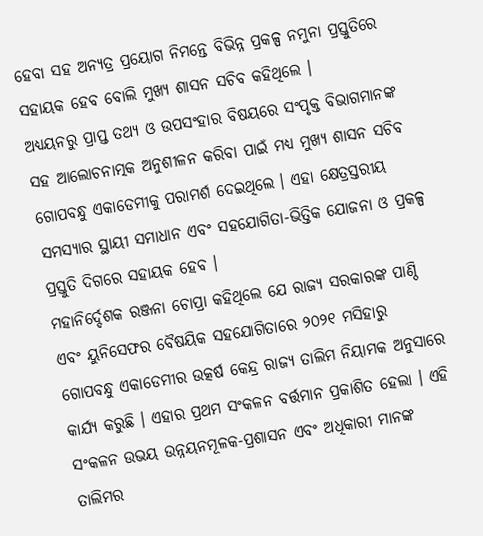ହେବା ସହ ଅନ୍ୟତ୍ର ପ୍ରୟୋଗ ନିମନ୍ତେ ବିଭିନ୍ନ ପ୍ରକଳ୍ପ ନମୁନା ପ୍ରସ୍ତୁତିରେ ସହାୟକ ହେବ ବୋଲି ମୁଖ୍ୟ ଶାସନ ସଚିବ କହିଥିଲେ ।
ଅଧ୍ୟୟନରୁ ପ୍ରାପ୍ତ ତଥ୍ୟ ଓ ଉପସଂହାର ବିଷୟରେ ସଂପୃକ୍ତ ବିଭାଗମାନଙ୍କ ସହ ଆଲୋଚନାତ୍ମକ ଅନୁଶୀଳନ କରିବା ପାଇଁ ମଧ୍ୟ ମୁଖ୍ୟ ଶାସନ ସଚିବ ଗୋପବନ୍ଧୁ ଏକାଡେମୀକୁ ପରାମର୍ଶ ଦେଇଥିଲେ । ଏହା କ୍ଷେତ୍ରସ୍ତରୀୟ ସମସ୍ୟାର ସ୍ଥାୟୀ ସମାଧାନ ଏବଂ ସହଯୋଗିତା-ଭିତ୍ତିକ ଯୋଜନା ଓ ପ୍ରକଳ୍ପ ପ୍ରସ୍ତୁତି ଦିଗରେ ସହାୟକ ହେବ ।
ମହାନିର୍ଦ୍ଦେଶକ ରଞ୍ଜନା ଚୋପ୍ରା କହିଥିଲେ ଯେ ରାଜ୍ୟ ସରକାରଙ୍କ ପାଣ୍ଠି ଏବଂ ୟୁନିସେଫର ବୈଷୟିକ ସହଯୋଗିତାରେ ୨୦୨୧ ମସିହାରୁ ଗୋପବନ୍ଧୁ ଏକାଡେମୀର ଉତ୍କର୍ଷ କେନ୍ଦ୍ର ରାଜ୍ୟ ତାଲିମ ନିୟାମକ ଅନୁସାରେ କାର୍ଯ୍ୟ କରୁଛି । ଏହାର ପ୍ରଥମ ସଂକଳନ ବର୍ତ୍ତମାନ ପ୍ରକାଶିତ ହେଲା । ଏହି ସଂକଳନ ଉଭୟ ଉନ୍ନୟନମୂଳକ-ପ୍ରଶାସନ ଏବଂ ଅଧିକାରୀ ମାନଙ୍କ ତାଲିମର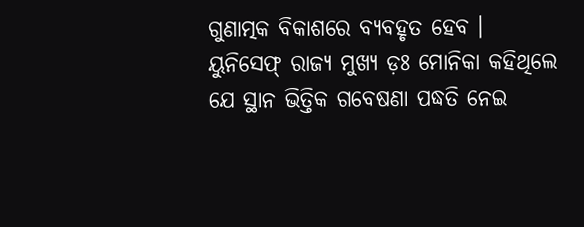ଗୁଣାତ୍ମକ ବିକାଶରେ ବ୍ୟବହୃତ ହେବ ।
ୟୁନିସେଫ୍ ରାଜ୍ୟ ମୁଖ୍ୟ ଡ଼ଃ ମୋନିକା କହିଥିଲେ ଯେ ସ୍ଥାନ ଭିତ୍ତିକ ଗବେଷଣା ପଦ୍ଧତି ନେଇ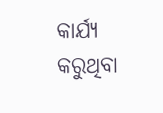କାର୍ଯ୍ୟ କରୁଥିବା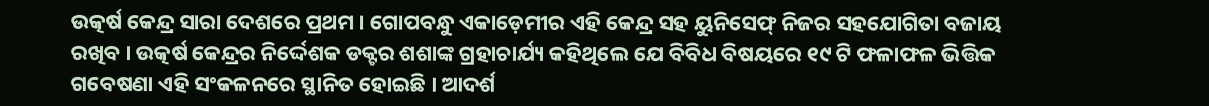ଉତ୍କର୍ଷ କେନ୍ଦ୍ର ସାରା ଦେଶରେ ପ୍ରଥମ । ଗୋପବନ୍ଧୁ ଏକାଡ଼େମୀର ଏହି କେନ୍ଦ୍ର ସହ ୟୁନିସେଫ୍ ନିଜର ସହଯୋଗିତା ବଜାୟ ରଖିବ । ଉତ୍କର୍ଷ କେନ୍ଦ୍ରର ନିର୍ଦ୍ଦେଶକ ଡକ୍ଟର ଶଶାଙ୍କ ଗ୍ରହାଚାର୍ଯ୍ୟ କହିଥିଲେ ଯେ ବିବିଧ ବିଷୟରେ ୧୯ ଟି ଫଳାଫଳ ଭିତ୍ତିକ ଗବେଷଣା ଏହି ସଂକଳନରେ ସ୍ଥାନିତ ହୋଇଛି । ଆଦର୍ଶ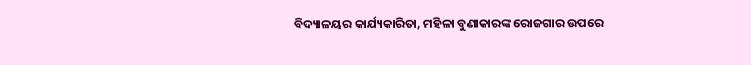ବିଦ୍ୟାଳୟର କାର୍ଯ୍ୟକାରିତା, ମହିଳା ବୁଣାକାରଙ୍କ ରୋଜଗାର ଉପରେ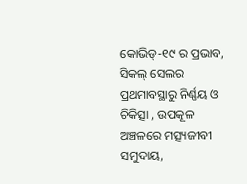କୋଭିଡ୍-୧୯ ର ପ୍ରଭାବ, ସିକଲ୍ ସେଲର ପ୍ରଥମାବସ୍ଥାରୁ ନିର୍ଣ୍ଣୟ ଓ ଚିକିତ୍ସା , ଉପକୂଳ ଅଞ୍ଚଳରେ ମତ୍ସ୍ୟଜୀବୀ ସମୁଦାୟ,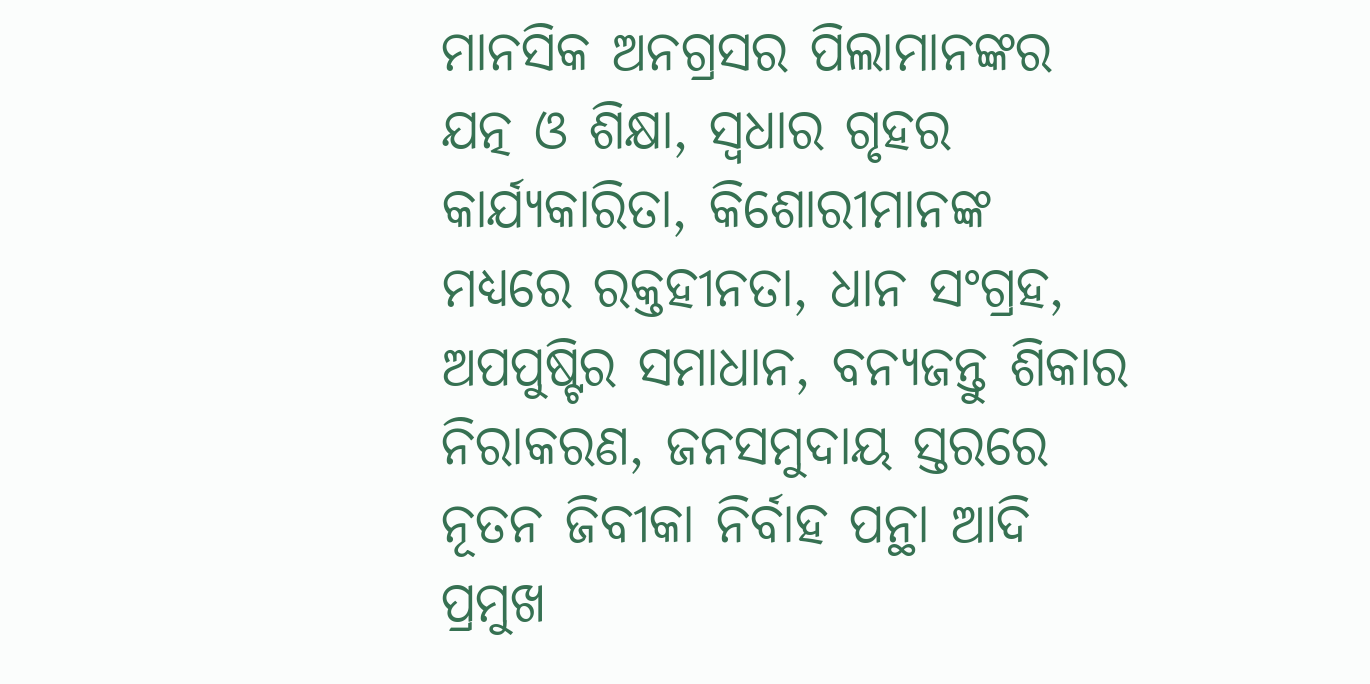ମାନସିକ ଅନଗ୍ରସର ପିଲାମାନଙ୍କର ଯତ୍ନ ଓ ଶିକ୍ଷା, ସ୍ୱଧାର ଗୃହର କାର୍ଯ୍ୟକାରିତା, କିଶୋରୀମାନଙ୍କ ମଧ୍ୟରେ ରକ୍ତହୀନତା, ଧାନ ସଂଗ୍ରହ, ଅପପୁଷ୍ଟିର ସମାଧାନ, ବନ୍ୟଜନ୍ତୁ ଶିକାର ନିରାକରଣ, ଜନସମୁଦାୟ ସ୍ତରରେ ନୂତନ ଜିବୀକା ନିର୍ବାହ ପନ୍ଥା ଆଦି ପ୍ରମୁଖ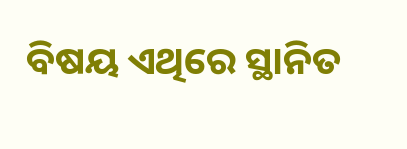ବିଷୟ ଏଥିରେ ସ୍ଥାନିତ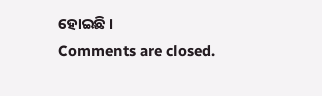ହୋଇଛି ।
Comments are closed.